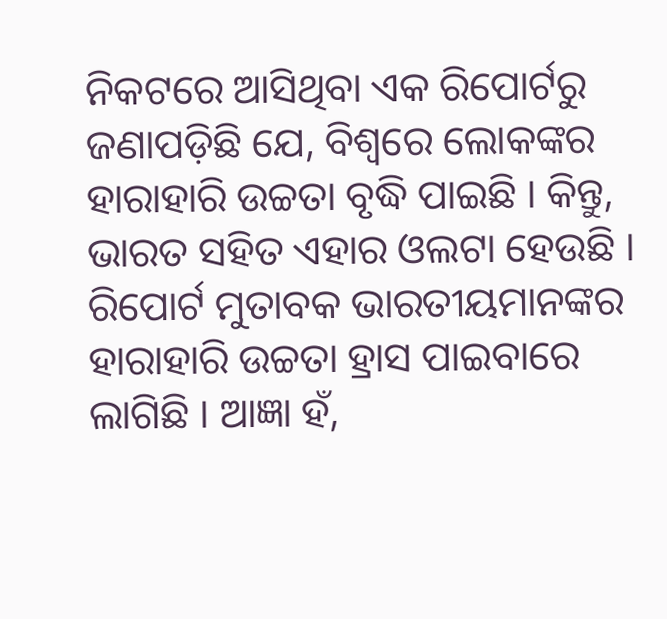ନିକଟରେ ଆସିଥିବା ଏକ ରିପୋର୍ଟରୁ ଜଣାପଡ଼ିଛି ଯେ, ବିଶ୍ୱରେ ଲୋକଙ୍କର ହାରାହାରି ଉଚ୍ଚତା ବୃଦ୍ଧି ପାଇଛି । କିନ୍ତୁ, ଭାରତ ସହିତ ଏହାର ଓଲଟା ହେଉଛି । ରିପୋର୍ଟ ମୁତାବକ ଭାରତୀୟମାନଙ୍କର ହାରାହାରି ଉଚ୍ଚତା ହ୍ରାସ ପାଇବାରେ ଲାଗିଛି । ଆଜ୍ଞା ହଁ,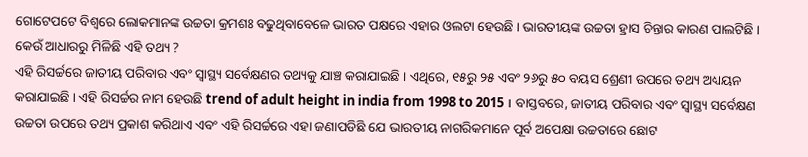ଗୋଟେପଟେ ବିଶ୍ୱରେ ଲୋକମାନଙ୍କ ଉଚ୍ଚତା କ୍ରମଶଃ ବଢୁଥିବାବେଳେ ଭାରତ ପକ୍ଷରେ ଏହାର ଓଲଟା ହେଉଛି । ଭାରତୀୟଙ୍କ ଉଚ୍ଚତା ହ୍ରାସ ଚିନ୍ତାର କାରଣ ପାଲଟିଛି ।
କେଉଁ ଆଧାରରୁ ମିଳିଛି ଏହି ତଥ୍ୟ ?
ଏହି ରିସର୍ଚ୍ଚରେ ଜାତୀୟ ପରିବାର ଏବଂ ସ୍ୱାସ୍ଥ୍ୟ ସର୍ବେକ୍ଷଣର ତଥ୍ୟକୁ ଯାଞ୍ଚ କରାଯାଇଛି । ଏଥିରେ, ୧୫ରୁ ୨୫ ଏବଂ ୨୬ରୁ ୫୦ ବୟସ ଶ୍ରେଣୀ ଉପରେ ତଥ୍ୟ ଅଧ୍ୟୟନ କରାଯାଇଛି । ଏହି ରିସର୍ଚ୍ଚର ନାମ ହେଉଛି trend of adult height in india from 1998 to 2015 । ବାସ୍ତବରେ, ଜାତୀୟ ପରିବାର ଏବଂ ସ୍ୱାସ୍ଥ୍ୟ ସର୍ବେକ୍ଷଣ ଉଚ୍ଚତା ଉପରେ ତଥ୍ୟ ପ୍ରକାଶ କରିଥାଏ ଏବଂ ଏହି ରିସର୍ଚ୍ଚରେ ଏହା ଜଣାପଡିଛି ଯେ ଭାରତୀୟ ନାଗରିକମାନେ ପୂର୍ବ ଅପେକ୍ଷା ଉଚ୍ଚତାରେ ଛୋଟ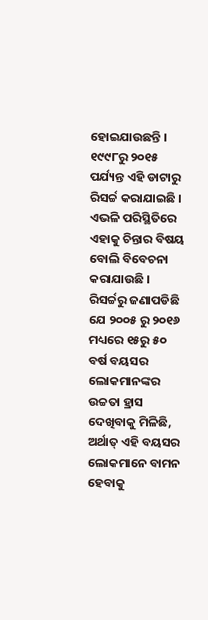ହୋଇଯାଉଛନ୍ତି । ୧୯୯୮ରୁ ୨୦୧୫ ପର୍ଯ୍ୟନ୍ତ ଏହି ଡାଟାରୁ ରିସର୍ଚ୍ଚ କରାଯାଇଛି । ଏଭଳି ପରିସ୍ଥିତିରେ ଏହାକୁ ଚିନ୍ତାର ବିଷୟ ବୋଲି ବିବେଚନା କରାଯାଉଛି ।
ରିସର୍ଚ୍ଚରୁ ଜଣାପଡିଛି ଯେ ୨୦୦୫ ରୁ ୨୦୧୬ ମଧ୍ୟରେ ୧୫ରୁ ୫୦ ବର୍ଷ ବୟସର ଲୋକମାନଙ୍କର ଉଚ୍ଚତା ହ୍ରାସ ଦେଖିବାକୁ ମିଳିଛି, ଅର୍ଥାତ୍ ଏହି ବୟସର ଲୋକମାନେ ବାମନ ହେବାକୁ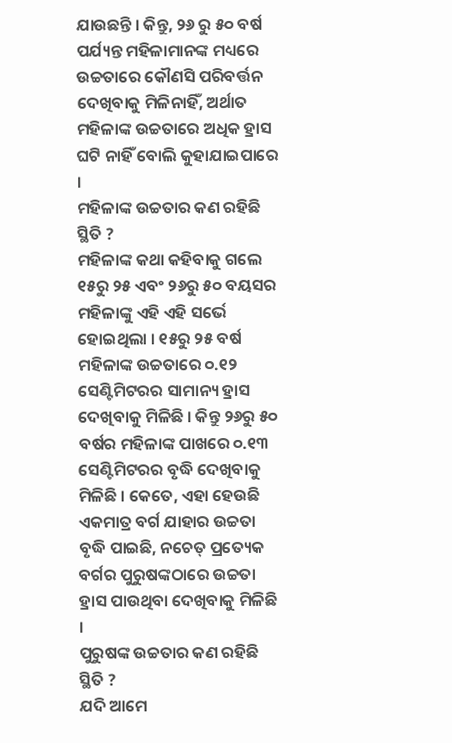ଯାଉଛନ୍ତି । କିନ୍ତୁ, ୨୬ ରୁ ୫୦ ବର୍ଷ ପର୍ଯ୍ୟନ୍ତ ମହିଳାମାନଙ୍କ ମଧ୍ୟରେ ଉଚ୍ଚତାରେ କୌଣସି ପରିବର୍ତ୍ତନ ଦେଖିବାକୁ ମିଳିନାହିଁ, ଅର୍ଥାତ ମହିଳାଙ୍କ ଉଚ୍ଚତାରେ ଅଧିକ ହ୍ରାସ ଘଟି ନାହିଁ ବୋଲି କୁହାଯାଇପାରେ ।
ମହିଳାଙ୍କ ଉଚ୍ଚତାର କଣ ରହିଛି ସ୍ଥିତି ?
ମହିଳାଙ୍କ କଥା କହିବାକୁ ଗଲେ ୧୫ରୁ ୨୫ ଏବଂ ୨୬ରୁ ୫୦ ବୟସର ମହିଳାଙ୍କୁ ଏହି ଏହି ସର୍ଭେ ହୋଇଥିଲା । ୧୫ରୁ ୨୫ ବର୍ଷ ମହିଳାଙ୍କ ଉଚ୍ଚତାରେ ୦.୧୨ ସେଣ୍ଟିମିଟରର ସାମାନ୍ୟ ହ୍ରାସ ଦେଖିବାକୁ ମିଳିଛି । କିନ୍ତୁ ୨୬ରୁ ୫୦ ବର୍ଷର ମହିଳାଙ୍କ ପାଖରେ ୦.୧୩ ସେଣ୍ଟିମିଟରର ବୃଦ୍ଧି ଦେଖିବାକୁ ମିଳିଛି । କେତେ, ଏହା ହେଉଛି ଏକମାତ୍ର ବର୍ଗ ଯାହାର ଉଚ୍ଚତା ବୃଦ୍ଧି ପାଇଛି, ନଚେତ୍ ପ୍ରତ୍ୟେକ ବର୍ଗର ପୁରୁଷଙ୍କଠାରେ ଉଚ୍ଚତା ହ୍ରାସ ପାଉଥିବା ଦେଖିବାକୁ ମିଳିଛି ।
ପୁରୁଷଙ୍କ ଉଚ୍ଚତାର କଣ ରହିଛି ସ୍ଥିତି ?
ଯଦି ଆମେ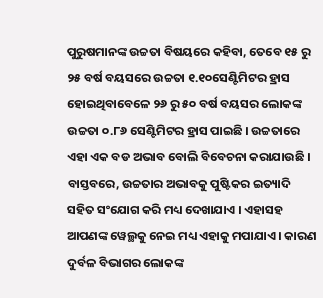ପୁରୁଷମାନଙ୍କ ଉଚ୍ଚତା ବିଷୟରେ କହିବା, ତେବେ ୧୫ ରୁ ୨୫ ବର୍ଷ ବୟସରେ ଉଚ୍ଚତା ୧.୧୦ସେଣ୍ଟିମିଟର ହ୍ରାସ ହୋଇଥିବାବେଳେ ୨୬ ରୁ ୫୦ ବର୍ଷ ବୟସର ଲୋକଙ୍କ ଉଚ୍ଚତା ୦.୮୬ ସେଣ୍ଟିମିଟର ହ୍ରାସ ପାଇଛି । ଉଚ୍ଚତାରେ ଏହା ଏକ ବଡ ଅଭାବ ବୋଲି ବିବେଚନା କରାଯାଉଛି । ବାସ୍ତବରେ, ଉଚ୍ଚତାର ଅଭାବକୁ ପୁଷ୍ଟିକର ଇତ୍ୟାଦି ସହିତ ସଂଯୋଗ କରି ମଧ୍ୟ ଦେଖାଯାଏ । ଏହାସହ ଆପଣଙ୍କ ୱେଲ୍ଥକୁ ନେଇ ମଧ୍ୟ ଏହାକୁ ମପାଯାଏ । କାରଣ ଦୁର୍ବଳ ବିଭାଗର ଲୋକଙ୍କ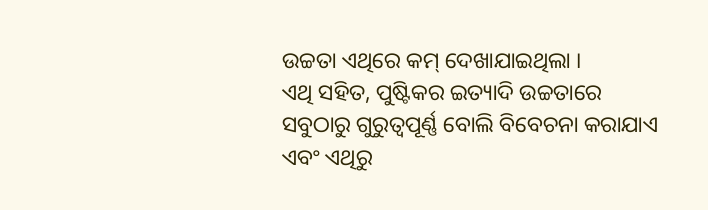ଉଚ୍ଚତା ଏଥିରେ କମ୍ ଦେଖାଯାଇଥିଲା ।
ଏଥି ସହିତ, ପୁଷ୍ଟିକର ଇତ୍ୟାଦି ଉଚ୍ଚତାରେ ସବୁଠାରୁ ଗୁରୁତ୍ୱପୂର୍ଣ୍ଣ ବୋଲି ବିବେଚନା କରାଯାଏ ଏବଂ ଏଥିରୁ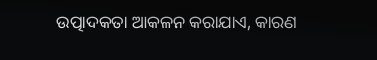ଉତ୍ପାଦକତା ଆକଳନ କରାଯାଏ, କାରଣ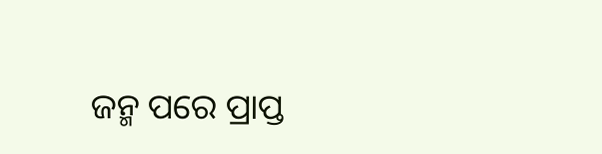ଜନ୍ମ ପରେ ପ୍ରାପ୍ତ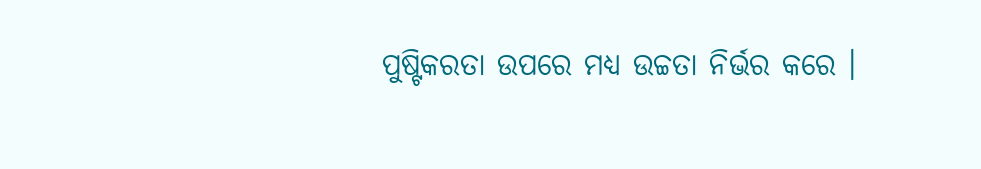ପୁଷ୍ଟିକରତା ଉପରେ ମଧ୍ୟ ଉଚ୍ଚତା ନିର୍ଭର କରେ ।